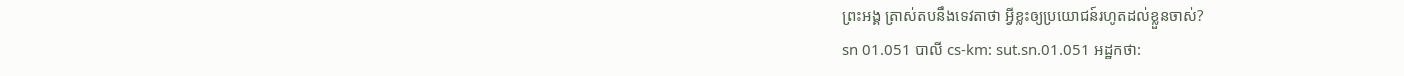ព្រះអង្គ ត្រាស់តបនឹងទេវតាថា អ្វីខ្លះឲ្យប្រយោជន៍រហូតដល់ខ្លួនចាស់?
sn 01.051 បាលី cs-km: sut.sn.01.051 អដ្ឋកថា: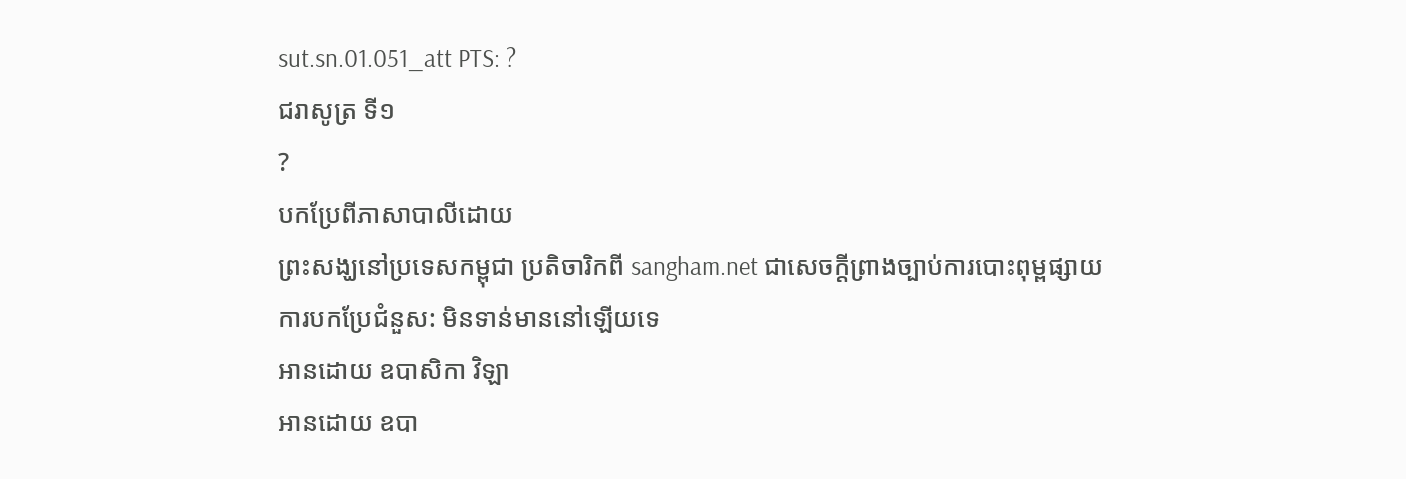sut.sn.01.051_att PTS: ?
ជរាសូត្រ ទី១
?
បកប្រែពីភាសាបាលីដោយ
ព្រះសង្ឃនៅប្រទេសកម្ពុជា ប្រតិចារិកពី sangham.net ជាសេចក្តីព្រាងច្បាប់ការបោះពុម្ពផ្សាយ
ការបកប្រែជំនួស: មិនទាន់មាននៅឡើយទេ
អានដោយ ឧបាសិកា វិឡា
អានដោយ ឧបា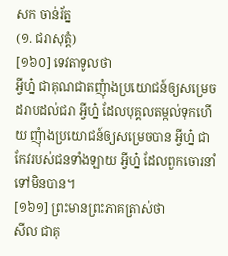សក ចាន់រ័ត្ន
(១. ជរាសុត្តំ)
[១៦០] ទេវតាទូលថា
អ្វីហ្ន៎ ជាគុណជាតញុំាងប្រយោជន៍ឲ្យសម្រេច ដរាបដល់ជរា អ្វីហ្ន៎ ដែលបុគ្គលតម្កល់ទុកហើយ ញុំាងប្រយោជន៍ឲ្យសម្រេចបាន អ្វីហ្ន៎ ជាកែវរបស់ជនទាំងឡាយ អ្វីហ្ន៎ ដែលពួកចោរនាំទៅមិនបាន។
[១៦១] ព្រះមានព្រះភាគត្រាស់ថា
សីល ជាគុ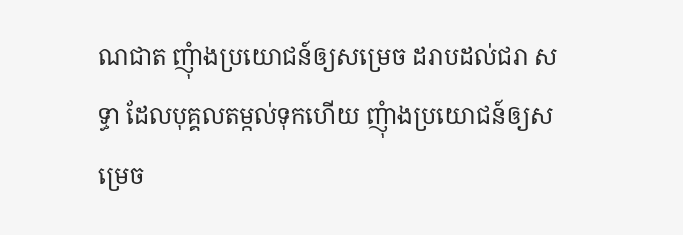ណជាត ញុំាងប្រយោជន៍ឲ្យសម្រេច ដរាបដល់ជរា សទ្ធា ដែលបុគ្គលតម្កល់ទុកហើយ ញុំាងប្រយោជន៍ឲ្យសម្រេច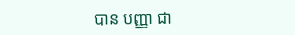បាន បញ្ញា ជា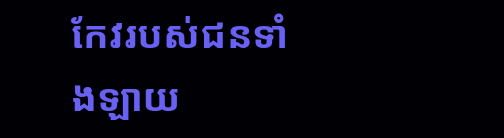កែវរបស់ជនទាំងឡាយ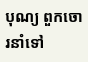បុណ្យ ពួកចោរនាំទៅ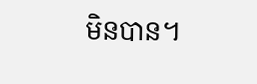មិនបាន។